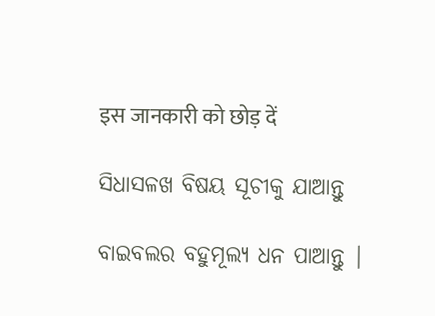इस जानकारी को छोड़ दें

ସିଧାସଳଖ ବିଷୟ ସୂଚୀକୁ ଯାଆନ୍ତୁ

ବାଇବଲର ବହୁମୂଲ୍ୟ ଧନ ପାଆନ୍ତୁ |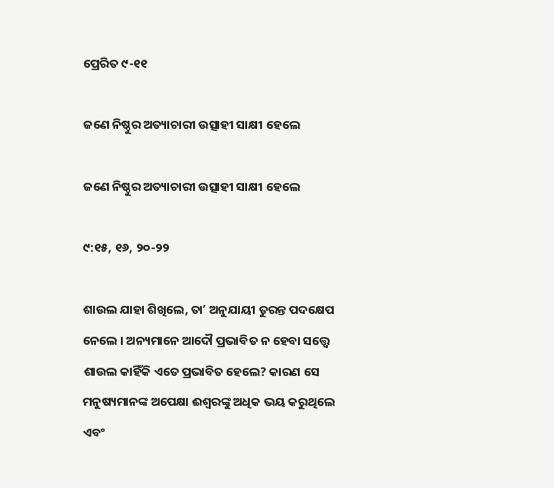ପ୍ରେରିତ ୯-୧୧

ଜଣେ ନିଷ୍ଠୁର ଅତ୍ୟାଚାରୀ ଉତ୍ସାହୀ ସାକ୍ଷୀ ହେଲେ

ଜଣେ ନିଷ୍ଠୁର ଅତ୍ୟାଚାରୀ ଉତ୍ସାହୀ ସାକ୍ଷୀ ହେଲେ

୯:୧୫, ୧୬, ୨୦-୨୨

ଶାଉଲ ଯାହା ଶିଖିଲେ, ତାʼ ଅନୁଯାୟୀ ତୁରନ୍ତ ପଦକ୍ଷେପ ନେଲେ । ଅନ୍ୟମାନେ ଆଦୌ ପ୍ରଭାବିତ ନ ହେବା ସତ୍ତ୍ୱେ ଶାଉଲ କାହିଁକି ଏତେ ପ୍ରଭାବିତ ହେଲେ? କାରଣ ସେ ମନୁଷ୍ୟମାନଙ୍କ ଅପେକ୍ଷା ଈଶ୍ୱରଙ୍କୁ ଅଧିକ ଭୟ କରୁଥିଲେ ଏବଂ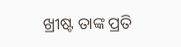ଖ୍ରୀଷ୍ଟ ତାଙ୍କ ପ୍ରତି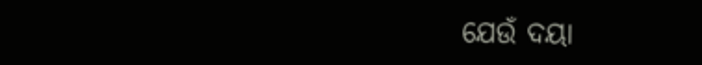ଯେଉଁ ଦୟା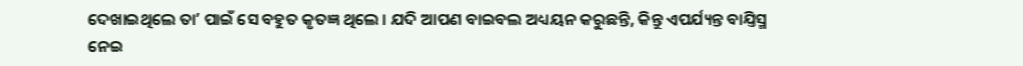ଦେଖାଇଥିଲେ ତାʼ ପାଇଁ ସେ ବହୁତ କୃତଜ୍ଞ ଥିଲେ । ଯଦି ଆପଣ ବାଇବଲ ଅଧ୍ୟୟନ କରୁଛନ୍ତି, କିନ୍ତୁ ଏପର୍ଯ୍ୟନ୍ତ ବାଯ୍ତିସ୍ମ ନେଇ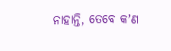ନାହାନ୍ତି, ତେବେ କʼଣ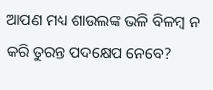ଆପଣ ମଧ୍ୟ ଶାଉଲଙ୍କ ଭଳି ବିଳମ୍ବ ନ କରି ତୁରନ୍ତ ପଦକ୍ଷେପ ନେବେ?